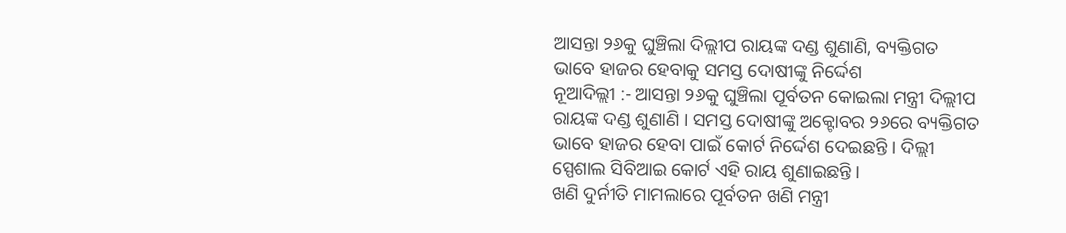ଆସନ୍ତା ୨୬କୁ ଘୁଞ୍ଚିଲା ଦିଲ୍ଲୀପ ରାୟଙ୍କ ଦଣ୍ଡ ଶୁଣାଣି, ବ୍ୟକ୍ତିଗତ ଭାବେ ହାଜର ହେବାକୁ ସମସ୍ତ ଦୋଷୀଙ୍କୁ ନିର୍ଦ୍ଦେଶ
ନୂଆଦିଲ୍ଲୀ :- ଆସନ୍ତା ୨୬କୁ ଘୁଞ୍ଚିଲା ପୂର୍ବତନ କୋଇଲା ମନ୍ତ୍ରୀ ଦିଲ୍ଲୀପ ରାୟଙ୍କ ଦଣ୍ଡ ଶୁଣାଣି । ସମସ୍ତ ଦୋଷୀଙ୍କୁ ଅକ୍ଟୋବର ୨୬ରେ ବ୍ୟକ୍ତିଗତ ଭାବେ ହାଜର ହେବା ପାଇଁ କୋର୍ଟ ନିର୍ଦ୍ଦେଶ ଦେଇଛନ୍ତି । ଦିଲ୍ଲୀ ସ୍ପେଶାଲ ସିବିଆଇ କୋର୍ଟ ଏହି ରାୟ ଶୁଣାଇଛନ୍ତି ।
ଖଣି ଦୁର୍ନୀତି ମାମଲାରେ ପୂର୍ବତନ ଖଣି ମନ୍ତ୍ରୀ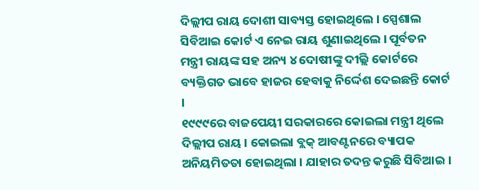ଦିଲ୍ଲୀପ ରାୟ ଦୋଶୀ ସାବ୍ୟସ୍ତ ହୋଇଥିଲେ । ସ୍ପେଶାଲ ସିବିଆଇ କୋର୍ଟ ଏ ନେଇ ରାୟ ଶୁଣାଇଥିଲେ । ପୂର୍ବତନ ମନ୍ତ୍ରୀ ରାୟଙ୍କ ସହ ଅନ୍ୟ ୪ ଦୋଷୀଙ୍କୁ ଦୀଲ୍ଲି କୋର୍ଟରେ ବ୍ୟକ୍ତିଗତ ଭାବେ ହାଜର ହେବାକୁ ନିର୍ଦ୍ଦେଶ ଦେଇଛନ୍ତି କୋର୍ଟ ।
୧୯୯୯ରେ ବାଜପେୟୀ ସରକାରରେ କୋଇଲା ମନ୍ତ୍ରୀ ଥିଲେ ଦିଲ୍ଲୀପ ରାୟ । କୋଇଲା ବ୍ଲକ୍ ଆବଣ୍ଟନରେ ବ୍ୟାପକ ଅନିୟମିତତା ହୋଇଥିଲା । ଯାହାର ତଦନ୍ତ କରୁଛି ସିବିଆଇ ।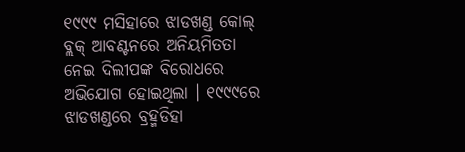୧୯୯୯ ମସିହାରେ ଝାଡଖଣ୍ଡ କୋଲ୍ ବ୍ଲକ୍ ଆବଣ୍ଟନରେ ଅନିୟମିତତା ନେଇ ଦିଲୀପଙ୍କ ବିରୋଧରେ ଅଭିଯୋଗ ହୋଇଥିଲା । ୧୯୯୯ରେ ଝାଡଖଣ୍ଡରେ ବ୍ରହ୍ମଡିହା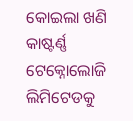କୋଇଲା ଖଣି କାଷ୍ଟର୍ଣ୍ଣ ଟେକ୍ନୋଲୋଜି ଲିମିଟେଡକୁ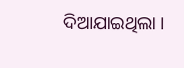ଦିଆଯାଇଥିଲା ।